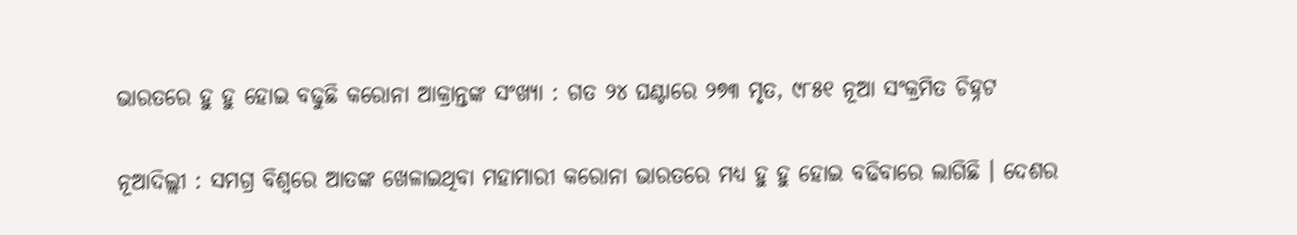ଭାରତରେ ହୁ ହୁ ହୋଇ ବଢୁଛି କରୋନା ଆକ୍ରାନ୍ତଙ୍କ ସଂଖ୍ୟା : ଗତ ୨୪ ଘଣ୍ଟାରେ ୨୭୩ ମୃତ, ୯୮୫୧ ନୂଆ ସଂକ୍ରମିତ ଚିହ୍ନଟ

ନୂଆଦିଲ୍ଲୀ : ସମଗ୍ର ବିଶ୍ଵରେ ଆତଙ୍କ ଖେଳାଇଥିବା ମହାମାରୀ କରୋନା ଭାରତରେ ମଧ୍ୟ ହୁ ହୁ ହୋଇ ବଢିବାରେ ଲାଗିଛି । ଦେଶର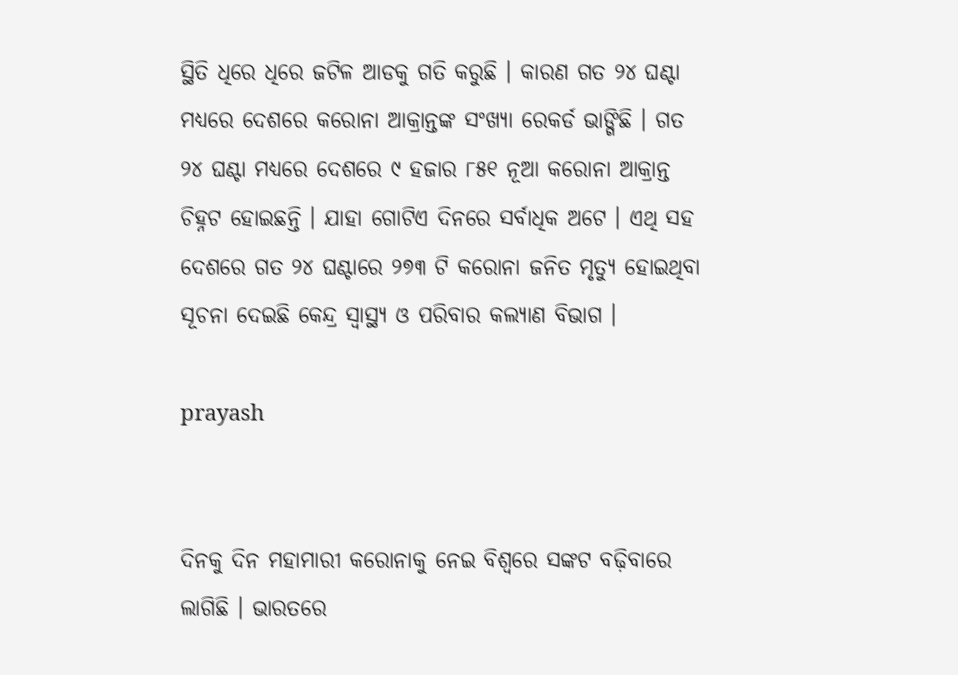ସ୍ଥିତି ଧିରେ ଧିରେ ଜଟିଳ ଆଡକୁ ଗତି କରୁଛି । କାରଣ ଗତ ୨୪ ଘଣ୍ଟା ମଧ୍ୟରେ ଦେଶରେ କରୋନା ଆକ୍ରାନ୍ତଙ୍କ ସଂଖ୍ୟା ରେକର୍ଡ ଭାଙ୍ଗିଛି । ଗତ ୨୪ ଘଣ୍ଟା ମଧ୍ୟରେ ଦେଶରେ ୯ ହଜାର ୮୫୧ ନୂଆ କରୋନା ଆକ୍ରାନ୍ତ ଚିହ୍ନଟ ହୋଇଛନ୍ତି । ଯାହା ଗୋଟିଏ ଦିନରେ ସର୍ବାଧିକ ଅଟେ । ଏଥି ସହ ଦେଶରେ ଗତ ୨୪ ଘଣ୍ଟାରେ ୨୭୩ ଟି କରୋନା ଜନିତ ମୃତ୍ୟୁ ହୋଇଥିବା ସୂଚନା ଦେଇଛି କେନ୍ଦ୍ର ସ୍ବାସ୍ଥ୍ୟ ଓ ପରିବାର କଲ୍ୟାଣ ବିଭାଗ ।

prayash


ଦିନକୁ ଦିନ ମହାମାରୀ କରୋନାକୁ ନେଇ ବିଶ୍ବରେ ସଙ୍କଟ ବଢ଼ିବାରେ ଲାଗିଛି । ଭାରତରେ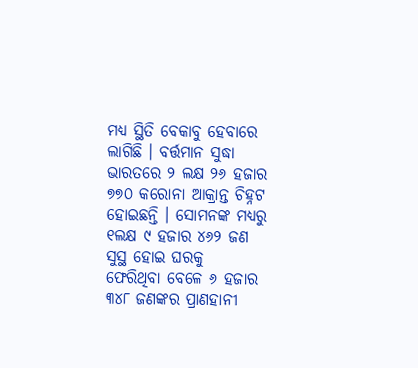ମଧ୍ୟ ସ୍ଥିତି ବେକାବୁ ହେବାରେ ଲାଗିଛି । ବର୍ତ୍ତମାନ ସୁଦ୍ଧା ଭାରତରେ ୨ ଲକ୍ଷ ୨୬ ହଜାର ୭୭୦ କରୋନା ଆକ୍ରାନ୍ତ ଚିହ୍ନଟ ହୋଇଛନ୍ତି । ସୋମନଙ୍କ ମଧ୍ୟରୁ ୧ଲକ୍ଷ ୯ ହଜାର ୪୬୨ ଜଣ ସୁସ୍ଥ ହୋଇ ଘରକୁ ଫେରିଥିବା ‌ବେଳେ ୬ ହଜାର ୩୪୮ ଜଣଙ୍କର ପ୍ରାଣହାନୀ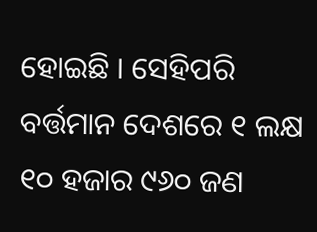ହୋଇଛି । ସେହିପରି ବର୍ତ୍ତମାନ ଦେଶରେ ୧ ଲକ୍ଷ ୧୦ ହଜାର ୯୬୦ ଜଣ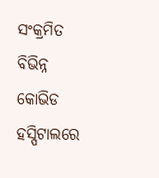ସଂକ୍ରମିତ ବିଭିନ୍ନ କୋଭିଡ ହସ୍ପିଟାଲରେ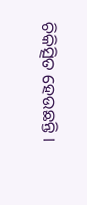ଚିକିତ୍ସିତ ହେଉଛନ୍ତି ।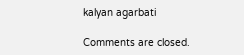kalyan agarbati

Comments are closed.